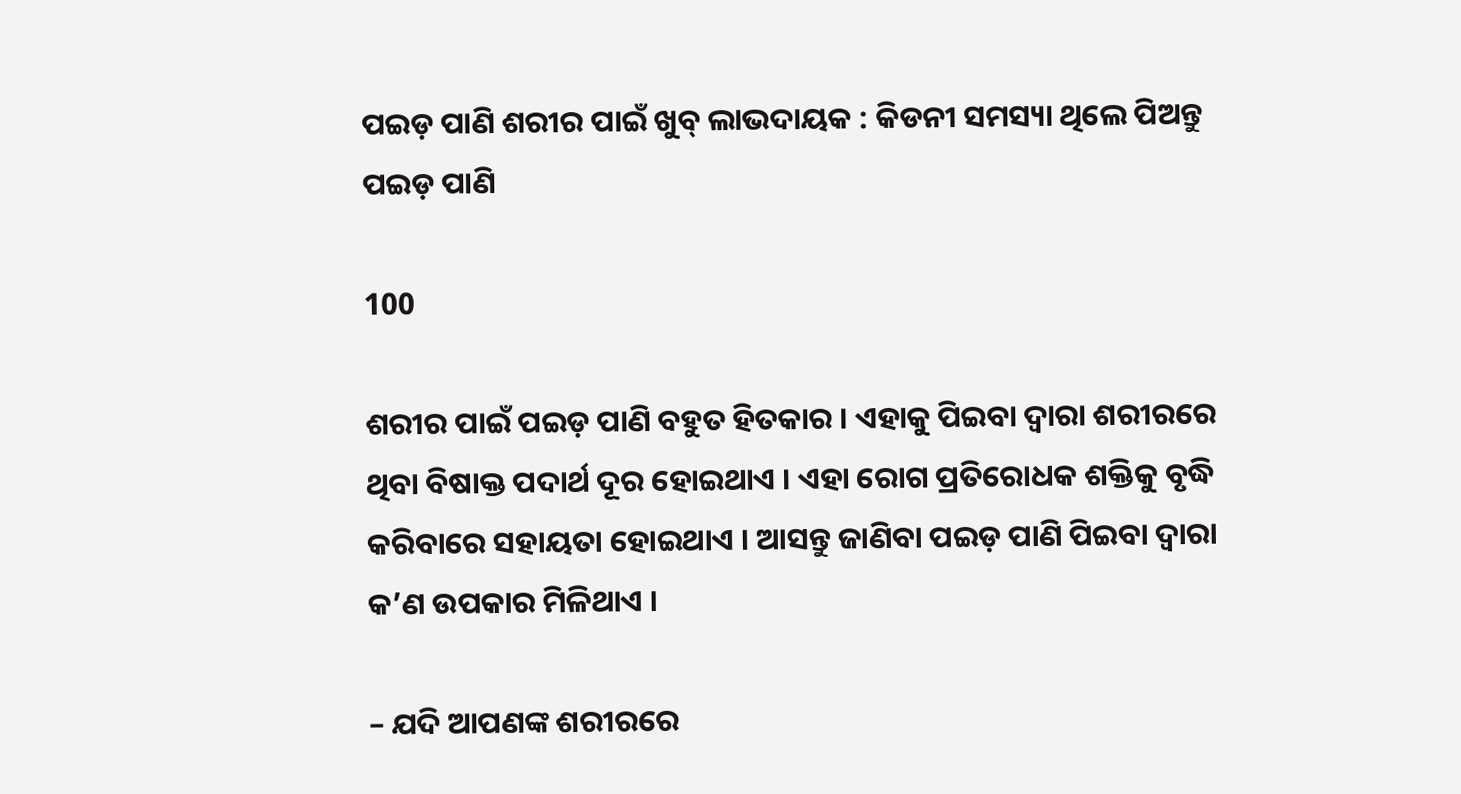ପଇଡ଼ ପାଣି ଶରୀର ପାଇଁ ଖୁବ୍ ଲାଭଦାୟକ : କିଡନୀ ସମସ୍ୟା ଥିଲେ ପିଅନ୍ତୁ ପଇଡ଼ ପାଣି

100

ଶରୀର ପାଇଁ ପଇଡ଼ ପାଣି ବହୁତ ହିତକାର । ଏହାକୁ ପିଇବା ଦ୍ୱାରା ଶରୀରରେ ଥିବା ବିଷାକ୍ତ ପଦାର୍ଥ ଦୂର ହୋଇଥାଏ । ଏହା ରୋଗ ପ୍ରତିରୋଧକ ଶକ୍ତିକୁ ବୃଦ୍ଧି କରିବାରେ ସହାୟତା ହୋଇଥାଏ । ଆସନ୍ତୁ ଜାଣିବା ପଇଡ଼ ପାଣି ପିଇବା ଦ୍ୱାରା କ’ଣ ଉପକାର ମିଳିଥାଏ ।

– ଯଦି ଆପଣଙ୍କ ଶରୀରରେ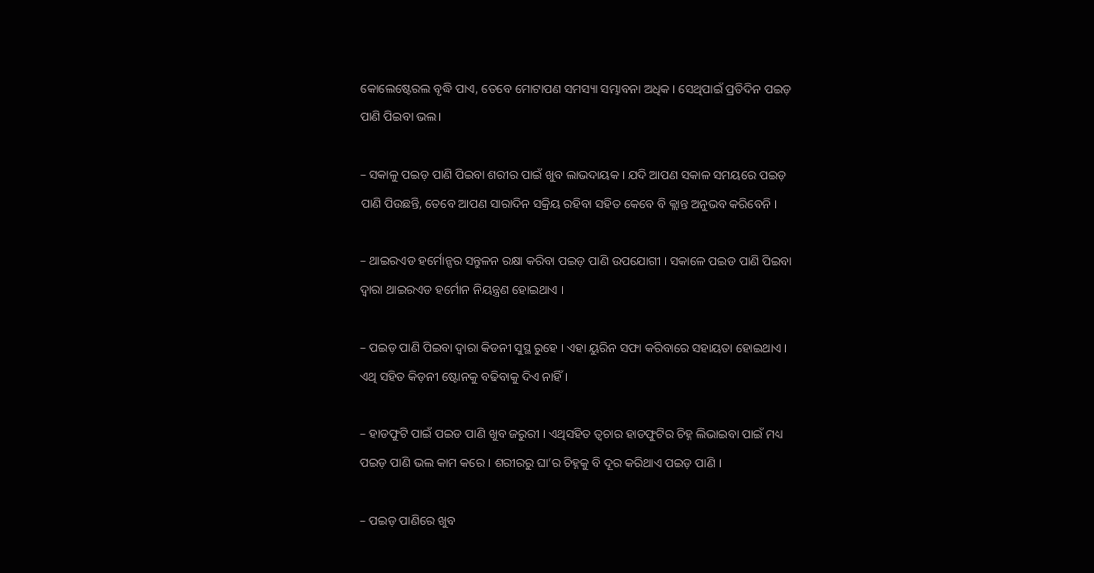କୋଲେଷ୍ଟେରଲ ବୃଦ୍ଧି ପାଏ, ତେବେ ମୋଟାପଣ ସମସ୍ୟା ସମ୍ଭାବନା ଅଧିକ । ସେଥିପାଇଁ ପ୍ରତିଦିନ ପଇଡ଼ ପାଣି ପିଇବା ଭଲ।

– ସକାଳୁ ପଇଡ଼ ପାଣି ପିଇବା ଶରୀର ପାଇଁ ଖୁବ ଲାଭଦାୟକ । ଯଦି ଆପଣ ସକାଳ ସମୟରେ ପଇଡ଼ ପାଣି ପିଉଛନ୍ତି, ତେବେ ଆପଣ ସାରାଦିନ ସକ୍ରିୟ ରହିବା ସହିତ କେବେ ବି କ୍ଲାନ୍ତ ଅନୁଭବ କରିବେନି ।

– ଥାଇରଏଡ ହର୍ମୋନ୍ସର ସନ୍ତୁଳନ ରକ୍ଷା କରିବା ପଇଡ଼ ପାଣି ଉପଯୋଗୀ । ସକାଳେ ପଇଡ ପାଣି ପିଇବା ଦ୍ୱାରା ଥାଇରଏଡ ହର୍ମୋନ ନିୟନ୍ତ୍ରଣ ହୋଇଥାଏ ।

– ପଇଡ଼ ପାଣି ପିଇବା ଦ୍ୱାରା କିଡନୀ ସୁସ୍ଥ ରୁହେ । ଏହା ୟୁରିନ ସଫା କରିବାରେ ସହାୟତା ହୋଇଥାଏ । ଏଥି ସହିତ କିଡ଼ନୀ ଷ୍ଟୋନକୁ ବଢିବାକୁ ଦିଏ ନାହିଁ ।

– ହାଡଫୁଟି ପାଇଁ ପଇଡ ପାଣି ଖୁବ ଜରୁରୀ । ଏଥିସହିତ ତ୍ୱଚାର ହାଡଫୁଟିର ଚିହ୍ନ ଲିଭାଇବା ପାଇଁ ମଧ୍ୟ ପଇଡ଼ ପାଣି ଭଲ କାମ କରେ । ଶରୀରରୁ ଘା’ର ଚିହ୍ନକୁ ବି ଦୂର କରିଥାଏ ପଇଡ଼ ପାଣି ।

– ପଇଡ଼ ପାଣିରେ ଖୁବ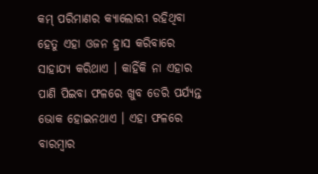କମ୍ ପରିମାଣର କ୍ୟାଲୋରୀ ରହିଥିବା ହେତୁ ଏହା ଓଜନ ହ୍ରାସ କରିବାରେ ସାହାଯ୍ୟ କରିଥାଏ । କାହିଁକି ନା ଏହାର ପାଣି ପିଇବା ଫଳରେ ଖୁବ ଡେରି ପର୍ଯ୍ୟନ୍ତ ଭୋକ ହୋଇନଥାଏ । ଏହା ଫଳରେ ବାରମ୍ବାର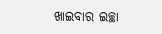ଖାଇବାର ଇଚ୍ଛା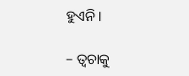ହୁଏନି ।

– ତ୍ୱଚାକୁ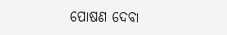ପୋଷଣ ଦେବା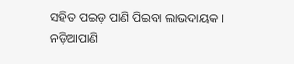ସହିତ ପଇଡ଼ ପାଣି ପିଇବା ଲାଭଦାୟକ । ନଡ଼ିଆପାଣି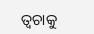ତ୍ୱଚାକୁ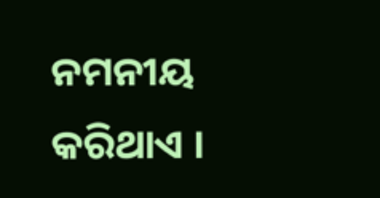ନମନୀୟ କରିଥାଏ ।